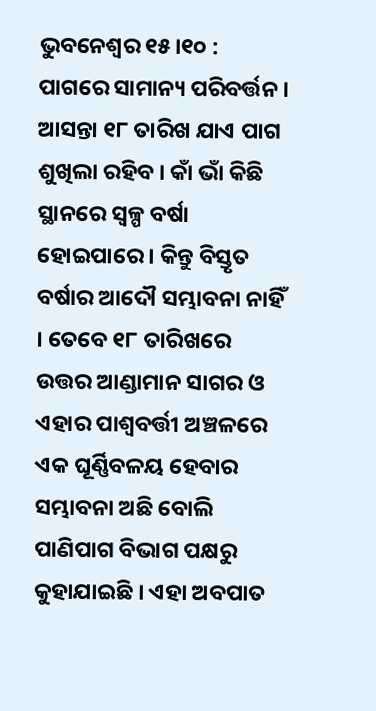ଭୁବନେଶ୍ୱର ୧୫।୧୦ : ପାଗରେ ସାମାନ୍ୟ ପରିବର୍ତ୍ତନ । ଆସନ୍ତା ୧୮ ତାରିଖ ଯାଏ ପାଗ ଶୁଖିଲା ରହିବ । କାଁ ଭାଁ କିଛି ସ୍ଥାନରେ ସ୍ୱଳ୍ପ ବର୍ଷା ହୋଇପାରେ । କିନ୍ତୁ ବିସ୍ତୃତ ବର୍ଷାର ଆଦୌ ସମ୍ଭାବନା ନାହିଁ । ତେବେ ୧୮ ତାରିଖରେ ଉତ୍ତର ଆଣ୍ଡାମାନ ସାଗର ଓ ଏହାର ପାଶ୍ୱବର୍ତ୍ତୀ ଅଞ୍ଚଳରେ ଏକ ଘୂର୍ଣ୍ଣିବଳୟ ହେବାର ସମ୍ଭାବନା ଅଛି ବୋଲି ପାଣିପାଗ ବିଭାଗ ପକ୍ଷରୁ କୁହାଯାଇଛି । ଏହା ଅବପାତ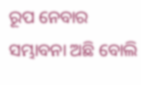ରୂପ ନେବାର ସମ୍ଭାବନା ଅଛି ବୋଲି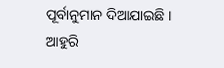ପୂର୍ବାନୁମାନ ଦିଆଯାଇଛି ।
ଆହୁରି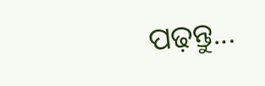ପଢ଼ନ୍ତୁ...